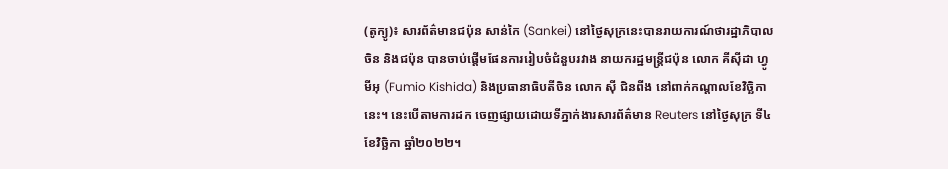(តូក្យូ)៖ សារព័ត៌មានជប៉ុន សាន់កៃ (Sankei) នៅថ្ងៃសុក្រនេះបានរាយការណ៍ថារដ្ឋាភិបាលចិន និងជប៉ុន បានចាប់ផ្ដើមផែនការរៀបចំជំនួបរវាង នាយករដ្ឋមន្ត្រីជប៉ុន លោក គីស៊ីដា ហ្វូមីអុ (Fumio Kishida) និងប្រធានាធិបតីចិន លោក ស៊ី ជិនពីង នៅពាក់កណ្ដាលខែវិច្ឆិកានេះ។ នេះបើតាមការដក ចេញផ្សាយដោយទីភ្នាក់ងារសារព័ត៌មាន Reuters នៅថ្ងៃសុក្រ ទី៤ ខែវិច្ឆិកា ឆ្នាំ២០២២។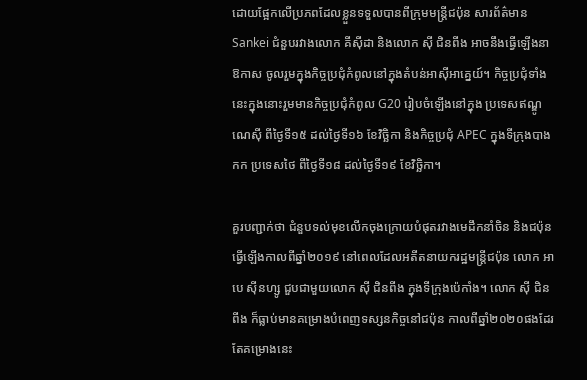ដោយផ្អែកលើប្រភពដែលខ្លួនទទួលបានពីក្រុមមន្ត្រីជប៉ុន សារព័ត៌មាន Sankei ជំនួបរវាងលោក គីស៊ីដា និងលោក ស៊ី ជិនពីង អាចនឹងធ្វើឡើងនាឱកាស ចូលរួមក្នុងកិច្ចប្រជុំកំពូលនៅក្នុងតំបន់អាស៊ីអាគ្នេយ៍។ កិច្ចប្រជុំទាំងនេះក្នុងនោះរួមមានកិច្ចប្រជុំកំពូល G20 រៀបចំឡើងនៅក្នុង ប្រទេសឥណ្ឌូណេស៊ី ពីថ្ងៃទី១៥ ដល់ថ្ងៃទី១៦ ខែវិច្ឆិកា និងកិច្ចប្រជុំ APEC ក្នុងទីក្រុងបាងកក ប្រទេសថៃ ពីថ្ងៃទី១៨ ដល់ថ្ងៃទី១៩ ខែវិច្ឆិកា។

គួរបញ្ជាក់ថា ជំនួបទល់មុខលើកចុងក្រោយបំផុតរវាងមេដឹកនាំចិន និងជប៉ុន ធ្វើឡើងកាលពីឆ្នាំ២០១៩ នៅពេលដែលអតីតនាយករដ្ឋមន្ត្រីជប៉ុន លោក អាបេ ស៊ីនហ្សូ ជួបជាមួយលោក ស៊ី ជិនពីង ក្នុងទីក្រុងប៉េកាំង។ លោក ស៊ី ជិនពីង ក៏ធ្លាប់មានគម្រោងបំពេញទស្សនកិច្ចនៅជប៉ុន កាលពីឆ្នាំ២០២០ផងដែរ តែគម្រោងនេះ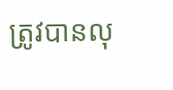ត្រូវបានលុ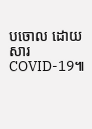បចោល ដោយសារ COVID-19៕